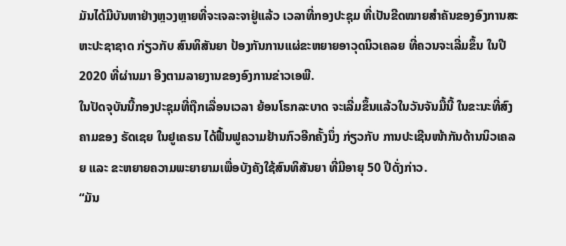ມັນໄດ້ມີບັນຫາຢ່າງຫຼວງຫຼາຍທີ່ຈະເຈລະຈາຢູ່ແລ້ວ ເວລາທີ່ກອງປະຊຸມ ທີ່ເປັນຂີດໝາຍສຳຄັນຂອງອົງການສະຫະປະຊາຊາດ ກ່ຽວກັບ ສົນທິສັນຍາ ປ້ອງກັນການແຜ່ຂະຫຍາຍອາວຸດນິວເຄລຍ ທີ່ຄວນຈະເລີ່ມຂຶ້ນ ໃນປີ 2020 ທີ່ຜ່ານມາ ອີງຕາມລາຍງານຂອງອົງການຂ່າວເອພີ.
ໃນປັດຈຸບັນນີ້ກອງປະຊຸມທີ່ຖືກເລື່ອນເວລາ ຍ້ອນໂຣກລະບາດ ຈະເລີ່ມຂຶ້ນແລ້ວໃນວັນຈັນມື້ນີ້ ໃນຂະນະທີ່ສົງຄາມຂອງ ຣັດເຊຍ ໃນຢູເຄຣນ ໄດ້ຟື້ນຟູຄວາມຢ້ານກົວອີກຄັ້ງນຶ່ງ ກ່ຽວກັບ ການປະເຊີນໜ້າກັນດ້ານນິວເຄລຍ ແລະ ຂະຫຍາຍຄວາມພະຍາຍາມເພື່ອບັງຄັງໃຊ້ສົນທິສັນຍາ ທີ່ມີອາຍຸ 50 ປີດັ່ງກ່າວ.
“ມັນ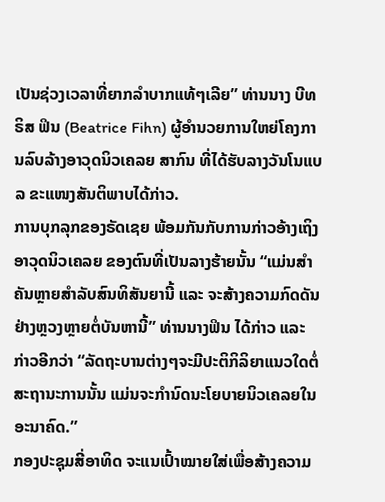ເປັນຊ່ວງເວລາທີ່ຍາກລຳບາກແທ້ໆເລີຍ” ທ່ານນາງ ບີທຣິສ ຟິນ (Beatrice Fihn) ຜູ້ອຳນວຍການໃຫຍ່ໂຄງການລົບລ້າງອາວຸດນິວເຄລຍ ສາກົນ ທີ່ໄດ້ຮັບລາງວັນໂນແບລ ຂະແໜງສັນຕິພາບໄດ້ກ່າວ.
ການບຸກລຸກຂອງຣັດເຊຍ ພ້ອມກັນກັບການກ່າວອ້າງເຖິງອາວຸດນິວເຄລຍ ຂອງຕົນທີ່ເປັນລາງຮ້າຍນັ້ນ “ແມ່ນສຳຄັນຫຼາຍສຳລັບສົນທິສັນຍານີ້ ແລະ ຈະສ້າງຄວາມກົດດັນຢ່າງຫຼວງຫຼາຍຕໍ່ບັນຫານີ້” ທ່ານນາງຟິນ ໄດ້ກ່າວ ແລະ ກ່າວອີກວ່າ “ລັດຖະບານຕ່າງໆຈະມີປະຕິກິລິຍາແນວໃດຕໍ່ສະຖານະການນັ້ນ ແມ່ນຈະກຳນົດນະໂຍບາຍນິວເຄລຍໃນອະນາຄົດ.”
ກອງປະຊຸມສີ່ອາທິດ ຈະແນເປົ້າໝາຍໃສ່ເພື່ອສ້າງຄວາມ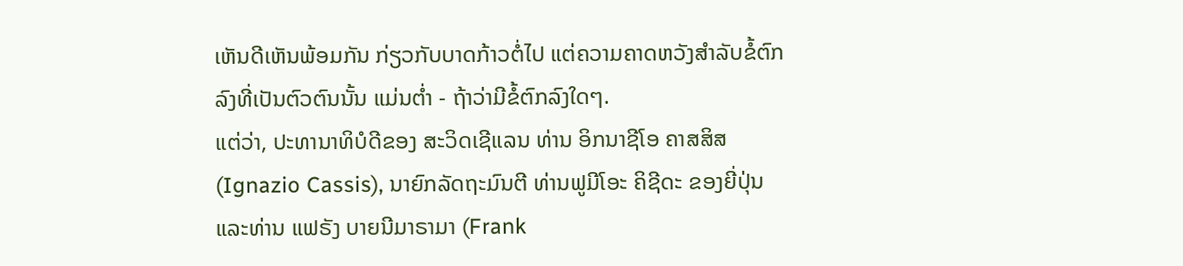ເຫັນດີເຫັນພ້ອມກັນ ກ່ຽວກັບບາດກ້າວຕໍ່ໄປ ແຕ່ຄວາມຄາດຫວັງສຳລັບຂໍ້ຕົກລົງທີ່ເປັນຕົວຕົນນັ້ນ ແມ່ນຕ່ຳ - ຖ້າວ່າມີຂໍ້ຕົກລົງໃດໆ.
ແຕ່ວ່າ, ປະທານາທິບໍດີຂອງ ສະວິດເຊີແລນ ທ່ານ ອິກນາຊີໂອ ຄາສສິສ (Ignazio Cassis), ນາຍົກລັດຖະມົນຕີ ທ່ານຟູມີໂອະ ຄິຊີດະ ຂອງຍີ່ປຸ່ນ ແລະທ່ານ ແຟຣັງ ບາຍນີມາຣາມາ (Frank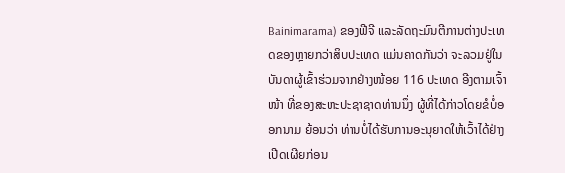Bainimarama) ຂອງຟີຈີ ແລະລັດຖະມົນຕີການຕ່າງປະເທດຂອງຫຼາຍກວ່າສິບປະເທດ ແມ່ນຄາດກັນວ່າ ຈະລວມຢູ່ໃນບັນດາຜູ້ເຂົ້າຮ່ວມຈາກຢ່າງໜ້ອຍ 116 ປະເທດ ອີງຕາມເຈົ້າໜ້າ ທີ່ຂອງສະຫະປະຊາຊາດທ່ານນຶ່ງ ຜູ້ທີ່ໄດ້ກ່າວໂດຍຂໍບໍ່ອອກນາມ ຍ້ອນວ່າ ທ່ານບໍ່ໄດ້ຮັບການອະນຸຍາດໃຫ້ເວົ້າໄດ້ຢ່າງເປີດເຜີຍກ່ອນ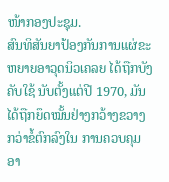ໜ້າກອງປະຊຸມ.
ສົນທິສັນຍາປ້ອງກັນການແຜ່ຂະຫຍາຍອາວຸດນິວເຄລຍ ໄດ້ຖືກບັງຄັບໃຊ້ ນັບຕັ້ງແຕ່ປີ 1970, ມັນໄດ້ຖືກຍຶດໝັ້ນຢ່າງກວ້າງຂວາງກວ່າຂໍ້ຕົກລົງໃນ ການຄວບຄຸມອາ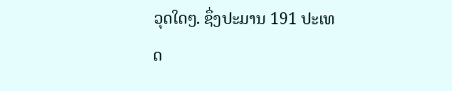ວຸດໃດໆ. ຊຶ່ງປະມານ 191 ປະເທດ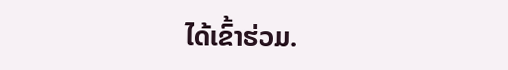ໄດ້ເຂົ້າຮ່ວມ.